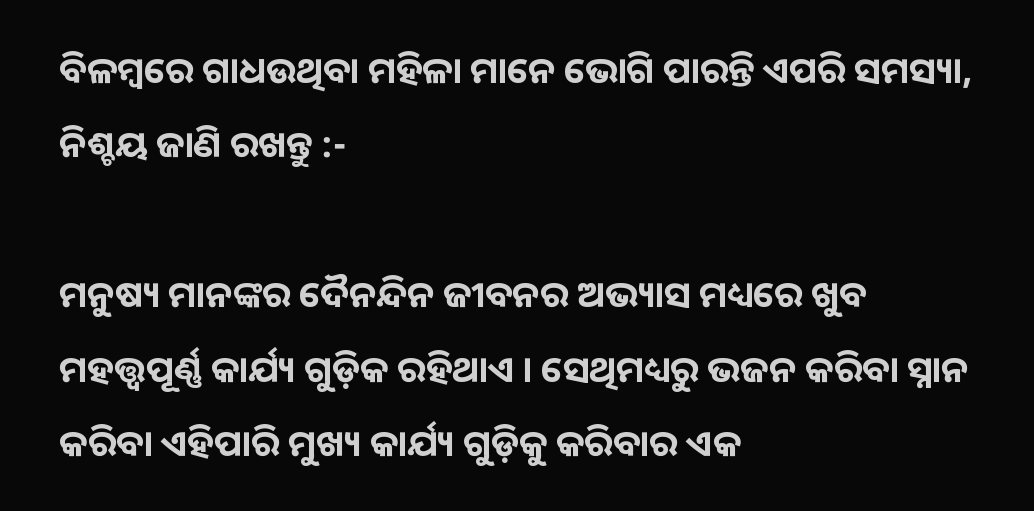ବିଳମ୍ବରେ ଗାଧଉଥିବା ମହିଳା ମାନେ ଭୋଗି ପାରନ୍ତି ଏପରି ସମସ୍ୟା, ନିଶ୍ଚୟ ଜାଣି ରଖନ୍ତୁ :-

ମନୁଷ୍ୟ ମାନଙ୍କର ଦୈନନ୍ଦିନ ଜୀବନର ଅଭ୍ୟାସ ମଧ୍ୟରେ ଖୁବ ମହତ୍ତ୍ୱପୂର୍ଣ୍ଣ କାର୍ଯ୍ୟ ଗୁଡ଼ିକ ରହିଥାଏ । ସେଥିମଧ୍ୟରୁ ଭଜନ କରିବା ସ୍ନାନ କରିବା ଏହିପାରି ମୁଖ୍ୟ କାର୍ଯ୍ୟ ଗୁଡ଼ିକୁ କରିବାର ଏକ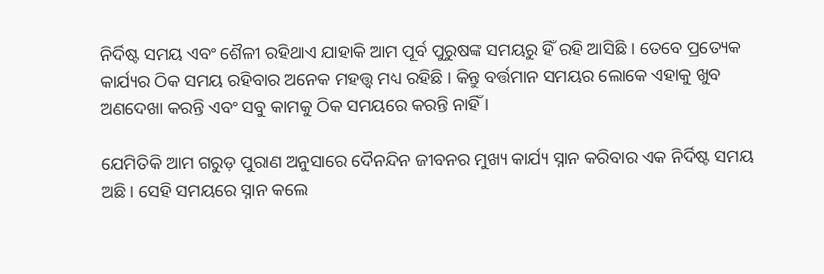ନିର୍ଦିଷ୍ଟ ସମୟ ଏବଂ ଶୈଳୀ ରହିଥାଏ ଯାହାକି ଆମ ପୂର୍ବ ପୁରୁଷଙ୍କ ସମୟରୁ ହିଁ ରହି ଆସିଛି । ତେବେ ପ୍ରତ୍ୟେକ କାର୍ଯ୍ୟର ଠିକ ସମୟ ରହିବାର ଅନେକ ମହତ୍ତ୍ୱ ମଧ୍ୟ ରହିଛି । କିନ୍ତୁ ବର୍ତ୍ତମାନ ସମୟର ଲୋକେ ଏହାକୁ ଖୁବ ଅଣଦେଖା କରନ୍ତି ଏବଂ ସବୁ କାମକୁ ଠିକ ସମୟରେ କରନ୍ତି ନାହିଁ ।

ଯେମିତିକି ଆମ ଗରୁଡ଼ ପୁରାଣ ଅନୁସାରେ ଦୈନନ୍ଦିନ ଜୀବନର ମୁଖ୍ୟ କାର୍ଯ୍ୟ ସ୍ନାନ କରିବାର ଏକ ନିର୍ଦିଷ୍ଟ ସମୟ ଅଛି । ସେହି ସମୟରେ ସ୍ନାନ କଲେ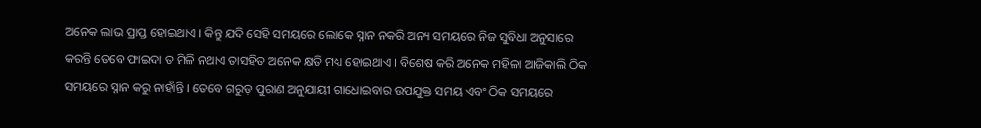ଅନେକ ଲାଭ ପ୍ରାପ୍ତ ହୋଇଥାଏ । କିନ୍ତୁ ଯଦି ସେହି ସମୟରେ ଲୋକେ ସ୍ନାନ ନକରି ଅନ୍ୟ ସମୟରେ ନିଜ ସୁବିଧା ଅନୁସାରେ କରନ୍ତି ତେବେ ଫାଇଦା ତ ମିଳି ନଥାଏ ତାସହିତ ଅନେକ କ୍ଷତି ମଧ୍ୟ ହୋଇଥାଏ । ବିଶେଷ କରି ଅନେକ ମହିଳା ଆଜିକାଲି ଠିକ ସମୟରେ ସ୍ନାନ କରୁ ନାହାଁନ୍ତି । ତେବେ ଗରୁଡ଼ ପୁରାଣ ଅନୁଯାୟୀ ଗାଧୋଇବାର ଉପଯୁକ୍ତ ସମୟ ଏବଂ ଠିକ ସମୟରେ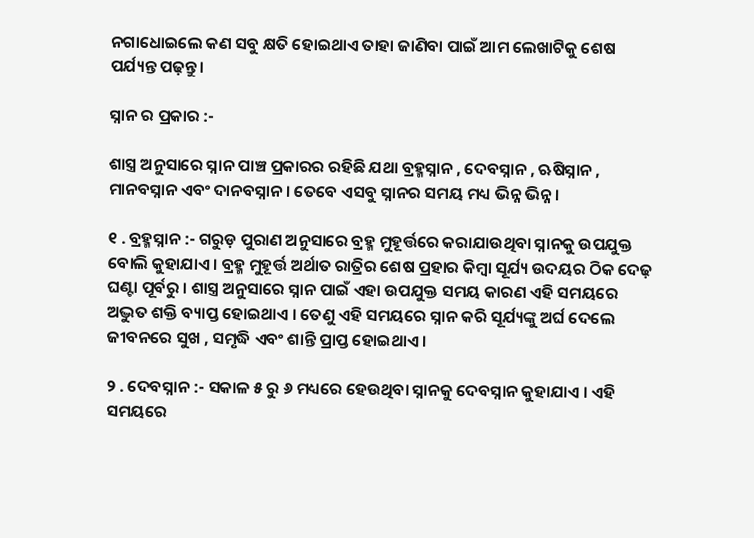ନଗାଧୋଇଲେ କଣ ସବୁ କ୍ଷତି ହୋଇଥାଏ ତାହା ଜାଣିବା ପାଇଁ ଆମ ଲେଖାଟିକୁ ଶେଷ ପର୍ଯ୍ୟନ୍ତ ପଢ଼ନ୍ତୁ ।

ସ୍ନାନ ର ପ୍ରକାର :-

ଶାସ୍ତ୍ର ଅନୁସାରେ ସ୍ନାନ ପାଞ୍ଚ ପ୍ରକାରର ରହିଛି ଯଥା ବ୍ରହ୍ମସ୍ନାନ , ଦେବସ୍ନାନ , ଋଷିସ୍ନାନ , ମାନବସ୍ନାନ ଏବଂ ଦାନବସ୍ନାନ । ତେବେ ଏସବୁ ସ୍ନାନର ସମୟ ମଧ୍ୟ ଭିନ୍ନ ଭିନ୍ନ ।

୧ . ବ୍ରହ୍ମସ୍ନାନ :- ଗରୁଡ଼ ପୁରାଣ ଅନୁସାରେ ବ୍ରହ୍ମ ମୁହୂର୍ତ୍ତରେ କରାଯାଉଥିବା ସ୍ନାନକୁ ଉପଯୁକ୍ତ ବୋଲି କୁହାଯାଏ । ବ୍ରହ୍ମ ମୁହୂର୍ତ୍ତ ଅର୍ଥାତ ରାତ୍ରିର ଶେଷ ପ୍ରହାର କିମ୍ବା ସୂର୍ଯ୍ୟ ଉଦୟର ଠିକ ଦେଢ଼ ଘଣ୍ଟା ପୂର୍ବରୁ । ଶାସ୍ତ୍ର ଅନୁସାରେ ସ୍ନାନ ପାଇଁ ଏହା ଉପଯୁକ୍ତ ସମୟ କାରଣ ଏହି ସମୟରେ ଅଦ୍ଭୁତ ଶକ୍ତି ବ୍ୟାପ୍ତ ହୋଇଥାଏ । ତେଣୁ ଏହି ସମୟରେ ସ୍ନାନ କରି ସୂର୍ଯ୍ୟଙ୍କୁ ଅର୍ଘ ଦେଲେ ଜୀବନରେ ସୁଖ , ସମୃଦ୍ଧି ଏବଂ ଶାନ୍ତି ପ୍ରାପ୍ତ ହୋଇଥାଏ ।

୨ . ଦେବସ୍ନାନ :- ସକାଳ ୫ ରୁ ୬ ମଧ୍ୟରେ ହେଉଥିବା ସ୍ନାନକୁ ଦେବସ୍ନାନ କୁହାଯାଏ । ଏହି ସମୟରେ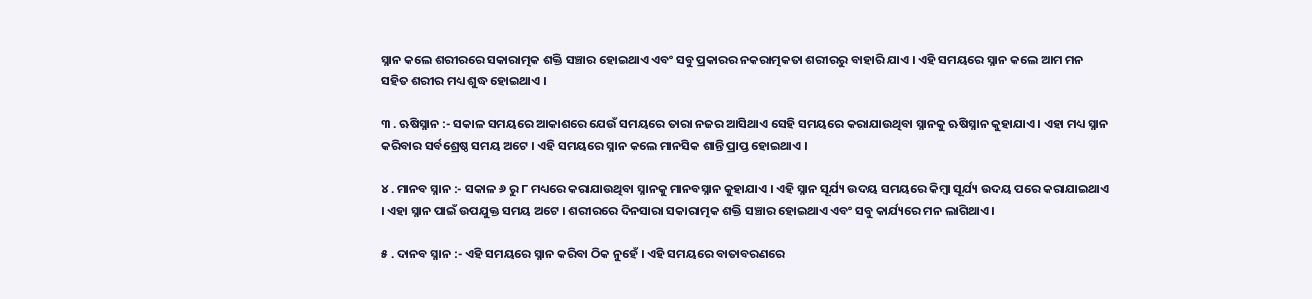ସ୍ନାନ କଲେ ଶରୀରରେ ସକାରାତ୍ମକ ଶକ୍ତି ସଞ୍ଚାର ହୋଇଥାଏ ଏବଂ ସବୁ ପ୍ରକାରର ନକରାତ୍ମକତା ଶରୀରରୁ ବାହାରି ଯାଏ । ଏହି ସମୟରେ ସ୍ନାନ କଲେ ଆମ ମନ ସହିତ ଶରୀର ମଧ୍ୟ ଶୁଦ୍ଧ ହୋଇଥାଏ ।

୩ . ଋଷିସ୍ନାନ :- ସକାଳ ସମୟରେ ଆକାଶରେ ଯେଉଁ ସମୟରେ ତାରା ନଜର ଆସିଥାଏ ସେହି ସମୟରେ କରାଯାଉଥିବା ସ୍ନାନକୁ ଋଷିସ୍ନାନ କୁହାଯାଏ । ଏହା ମଧ୍ୟ ସ୍ନାନ କରିବାର ସର୍ବଶ୍ରେଷ୍ଠ ସମୟ ଅଟେ । ଏହି ସମୟରେ ସ୍ନାନ କଲେ ମାନସିକ ଶାନ୍ତି ପ୍ରାପ୍ତ ହୋଇଥାଏ ।

୪ . ମାନବ ସ୍ନାନ :- ସକାଳ ୬ ରୁ ୮ ମଧ୍ୟରେ କରାଯାଉଥିବା ସ୍ନାନକୁ ମାନବସ୍ନାନ କୁହାଯାଏ । ଏହି ସ୍ନାନ ସୂର୍ଯ୍ୟ ଉଦୟ ସମୟରେ କିମ୍ବା ସୂର୍ଯ୍ୟ ଉଦୟ ପରେ କରାଯାଇଥାଏ । ଏହା ସ୍ନାନ ପାଇଁ ଉପଯୁକ୍ତ ସମୟ ଅଟେ । ଶରୀରରେ ଦିନସାରା ସକାରାତ୍ମକ ଶକ୍ତି ସଞ୍ଚାର ହୋଇଥାଏ ଏବଂ ସବୁ କାର୍ଯ୍ୟରେ ମନ ଲାଗିଥାଏ ।

୫ . ଦାନବ ସ୍ନାନ :- ଏହି ସମୟରେ ସ୍ନାନ କରିବା ଠିକ ନୁହେଁ । ଏହି ସମୟରେ ବାତାବରଣରେ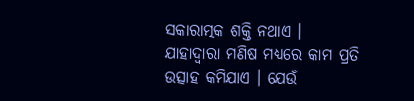ସକାରାତ୍ମକ ଶକ୍ତି ନଥାଏ । ଯାହାଦ୍ୱାରା ମଣିଷ ମଧ୍ୟରେ କାମ ପ୍ରତି ଉତ୍ସାହ କମିଯାଏ । ଯେଉଁ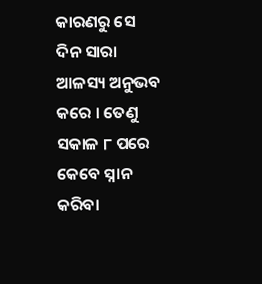କାରଣରୁ ସେ ଦିନ ସାରା ଆଳସ୍ୟ ଅନୁଭବ କରେ । ତେଣୁ ସକାଳ ୮ ପରେ କେବେ ସ୍ନାନ କରିବା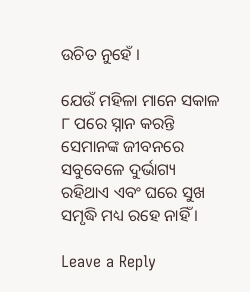ଉଚିତ ନୁହେଁ ।

ଯେଉଁ ମହିଳା ମାନେ ସକାଳ ୮ ପରେ ସ୍ନାନ କରନ୍ତି ସେମାନଙ୍କ ଜୀବନରେ ସବୁବେଳେ ଦୁର୍ଭାଗ୍ୟ ରହିଥାଏ ଏବଂ ଘରେ ସୁଖ ସମୃଦ୍ଧି ମଧ୍ୟ ରହେ ନାହିଁ ।

Leave a Reply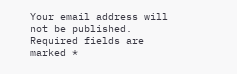Your email address will not be published. Required fields are marked *